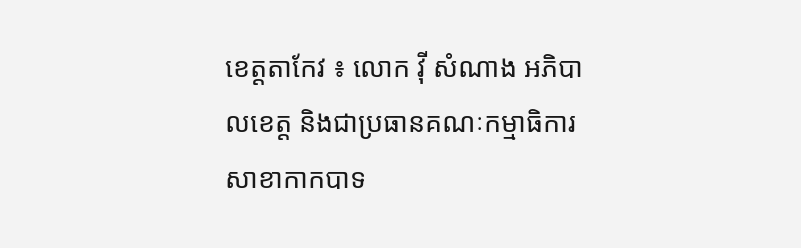ខេត្តតាកែវ ៖ លោក វ៉ី សំណាង អភិបាលខេត្ត និងជាប្រធានគណៈកម្មាធិការសាខាកាកបាទ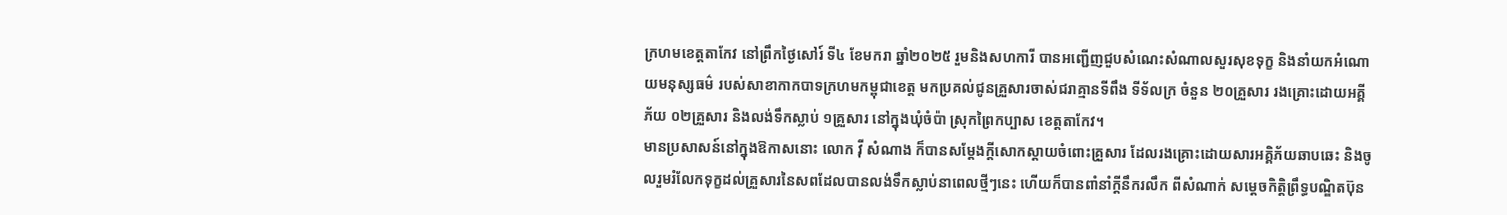ក្រហមខេត្តតាកែវ នៅព្រឹកថ្ងៃសៅរ៍ ទី៤ ខែមករា ឆ្នាំ២០២៥ រួមនិងសហការី បានអញ្ជើញជួបសំណេះសំណាលសួរសុខទុក្ខ និងនាំយកអំណោយមនុស្សធម៌ របស់សាខាកាកបាទក្រហមកម្ពុជាខេត្ត មកប្រគល់ជូនគ្រួសារចាស់ជរាគ្មានទីពឹង ទីទ័លក្រ ចំនួន ២០គ្រួសារ រងគ្រោះដោយអគ្គីភ័យ ០២គ្រួសារ និងលង់ទឹកស្លាប់ ១គ្រួសារ នៅក្នុងឃុំចំប៉ា ស្រុកព្រៃកប្បាស ខេត្តតាកែវ។
មានប្រសាសន៍នៅក្នុងឱកាសនោះ លោក វ៉ី សំណាង ក៏បានសម្ដែងក្ដីសោកស្ដាយចំពោះគ្រួសារ ដែលរងគ្រោះដោយសារអគ្គិភ័យឆាបឆេះ និងចូលរួមរំលែកទុក្ខដល់គ្រួសារនៃសពដែលបានលង់ទឹកស្លាប់នាពេលថ្មីៗនេះ ហើយក៏បានពាំនាំក្ដីនឹករលឹក ពីសំណាក់ សម្ដេចកិត្តិព្រឹទ្ធបណ្ឌិតប៊ុន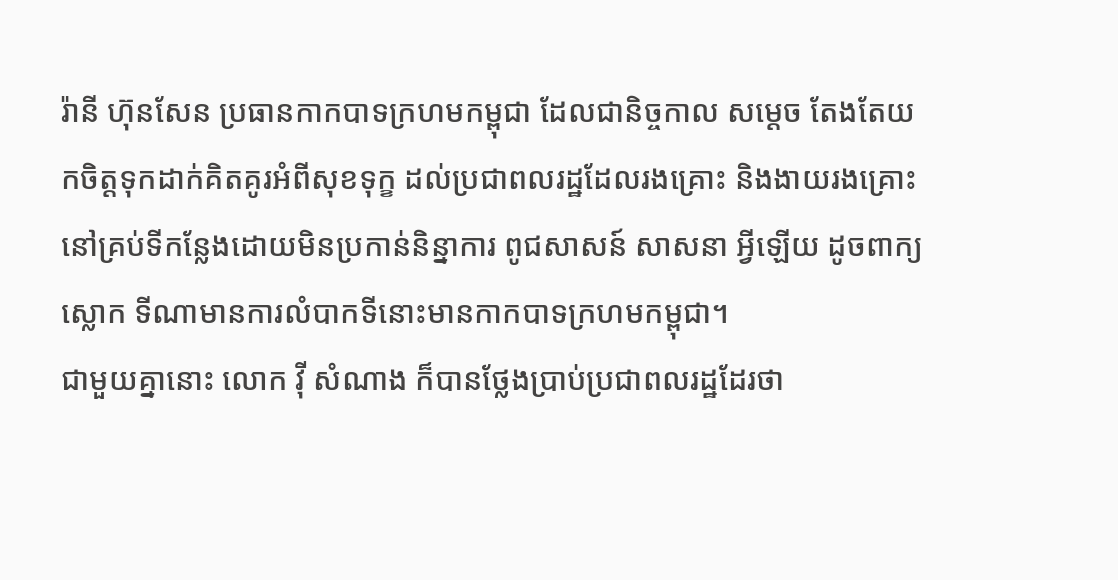រ៉ានី ហ៊ុនសែន ប្រធានកាកបាទក្រហមកម្ពុជា ដែលជានិច្ចកាល សម្ដេច តែងតែយកចិត្តទុកដាក់គិតគូរអំពីសុខទុក្ខ ដល់ប្រជាពលរដ្ឋដែលរងគ្រោះ និងងាយរងគ្រោះ នៅគ្រប់ទីកន្លែងដោយមិនប្រកាន់និន្នាការ ពូជសាសន៍ សាសនា អ្វីឡើយ ដូចពាក្យស្លោក ទីណាមានការលំបាកទីនោះមានកាកបាទក្រហមកម្ពុជា។
ជាមួយគ្នានោះ លោក វ៉ី សំណាង ក៏បានថ្លែងប្រាប់ប្រជាពលរដ្ឋដែរថា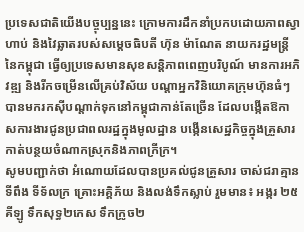ប្រទេសជាតិយើងបច្ចុប្បន្ននេះ ក្រោមការដឹកនាំប្រកបដោយភាពស្វាហាប់ និងវៃឆ្លាតរបស់សម្ដេចធិបតី ហ៊ុន ម៉ាណែត នាយករដ្ឋមន្រ្តីនៃកម្ពុជា ធ្វើឲ្យប្រទេសមានសុខសន្ដិភាពពេញបរិបូណ៍ មានការអភិវឌ្ឍ និងរីកចម្រើនលើគ្រប់វិស័យ បណ្ដាអ្នកវិនិយោគក្រុមហ៊ុនធំៗ បានមករកស៊ីបណ្ដាក់ទុកនៅកម្ពុជាកាន់តែច្រើន ដែលបង្កើតឱកាសការងារជូនប្រជាពលរដ្ឋក្នុងមូលដ្ឋាន បង្កើនសេដ្ឋកិច្ចក្នុងគ្រួសារ កាត់បន្ថយចំណាកស្រុកនិងភាពក្រីក្រ។
សូមបញ្ជាក់ថា អំណោយដែលបានប្រគល់ជូនគ្រួសារ ចាស់ជរាគ្មានទីពឹង ទីទ័លក្រ គ្រោះអគ្គិភ័យ និងលង់ទឹកស្លាប់ រួមមាន៖ អង្ករ ២៥ គីឡូ ទឹកសុទ្ធ២កេស ទឹកក្រូច២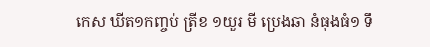កេស ឃីត១កញ្ចប់ ត្រីខ ១យួរ មី ប្រេងឆា នំធុងធំ១ ទឹ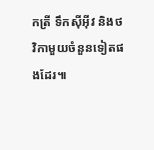កត្រី ទឹកស៊ីអ៊ីវ និងថវិកាមួយចំនួនទៀតផងដែរ៕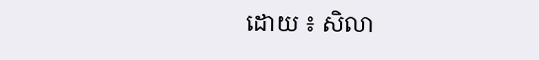ដោយ ៖ សិលា